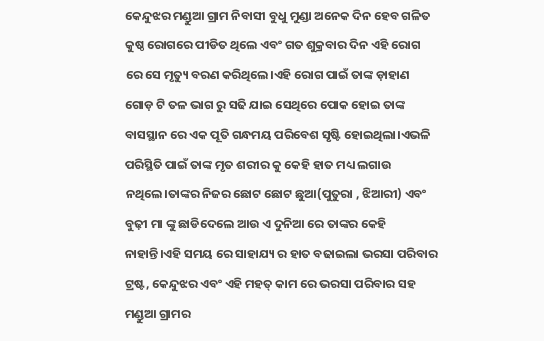କେନ୍ଦୁଝର ମଣ୍ଡୁଆ ଗ୍ରାମ ନିବାସୀ ବୁଧୁ ମୁଣ୍ଡା ଅନେକ ଦିନ ହେବ ଗଳିତ କୁଷ୍ଠ ରୋଗରେ ପୀଡିତ ଥିଲେ ଏବଂ ଗତ ଶୁକ୍ରବାର ଦିନ ଏହି ରୋଗ ରେ ସେ ମୃତ୍ୟୁ ବରଣ କରିଥିଲେ।ଏହି ରୋଗ ପାଇଁ ତାଙ୍କ ଡ଼ାହାଣ ଗୋଡ଼ ଟି ତଳ ଭାଗ ରୁ ସଢି ଯାଇ ସେଥିରେ ପୋକ ହୋଇ ତାଙ୍କ ବାସସ୍ଥାନ ରେ ଏକ ପୂତି ଗନ୍ଧମୟ ପରିବେଶ ସୃଷ୍ଟି ହୋଇଥିଲା।ଏଭଳି ପରିସ୍ଥିତି ପାଇଁ ତାଙ୍କ ମୃତ ଶରୀର କୁ କେହି ହାତ ମଧ୍ୟ ଲଗାଉ ନଥିଲେ।ତାଙ୍କର ନିଜର ଛୋଟ ଛୋଟ ଛୁଆ(ପୁତୁରା , ଝିଆରୀ) ଏବଂ ବୁଢ଼ୀ ମା ଙ୍କୁ ଛାଡିଦେଲେ ଆଉ ଏ ଦୁନିଆ ରେ ତାଙ୍କର କେହି ନାହାନ୍ତି।ଏହି ସମୟ ରେ ସାହାଯ୍ୟ ର ହାତ ବଢାଇଲା ଭରସା ପରିବାର ଟ୍ରଷ୍ଟ, କେନ୍ଦୁଝର ଏବଂ ଏହି ମହତ୍ କାମ ରେ ଭରସା ପରିବାର ସହ ମଣ୍ଡୁଆ ଗ୍ରାମର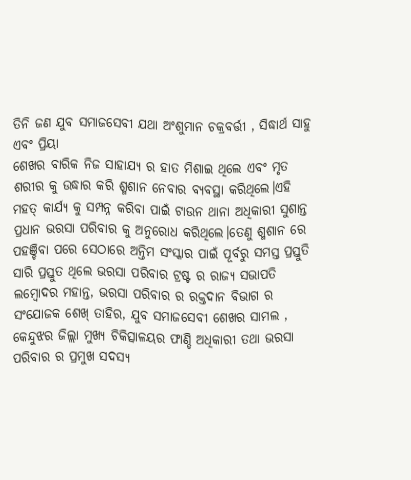ତିନି ଜଣ ଯୁବ ସମାଜସେବୀ ଯଥା ଅଂଶୁମାନ ଚକ୍ରବର୍ତ୍ତୀ , ସିଦ୍ଧାର୍ଥ ସାହୁ ଏବଂ ପ୍ରିୟା
ଶେଖର ବାରିକ ନିଜ ସାହାଯ୍ୟ ର ହାତ ମିଶାଇ ଥିଲେ ଏବଂ ମୃତ ଶରୀର କୁ ଉଦ୍ଧାର କରି ଶ୍ମଶାନ ନେବାର ବ୍ୟବସ୍ଥା କରିଥିଲେ।ଏହି ମହତ୍ କାର୍ଯ୍ୟ କୁ ସମ୍ପନ୍ନ କରିବା ପାଇଁ ଟାଉନ ଥାନା ଅଧିକାରୀ ସୁଶାନ୍ତ ପ୍ରଧାନ ଭରସା ପରିବାର କୁ ଅନୁରୋଧ କରିଥିଲେ।ତେଣୁ ଶ୍ମଶାନ ରେ ପହଞ୍ଚିବା ପରେ ସେଠାରେ ଅନ୍ତିମ ସଂସ୍କାର ପାଇଁ ପୂର୍ବରୁ ସମସ୍ତ ପ୍ରସ୍ତୁତି ସାରି ପ୍ରସ୍ତୁତ ଥିଲେ ଭରସା ପରିବାର ଟ୍ରଷ୍ଟ ର ରାଜ୍ୟ ସଭାପତି ଲମ୍ବୋଦର ମହାନ୍ତ, ଭରସା ପରିବାର ର ରକ୍ତଦାନ ବିଭାଗ ର ସଂଯୋଜକ ଶେଖ୍ ତାହିର, ଯୁବ ସମାଜସେବୀ ଶେଖର ସାମଲ , କେନ୍ଦୁଝର ଜିଲ୍ଲା ମୁଖ୍ୟ ଚିକିତ୍ସାଳୟର ଫାଣ୍ଡି ଅଧିକାରୀ ତଥା ଭରସା ପରିବାର ର ପ୍ରମୁଖ ସଦସ୍ୟ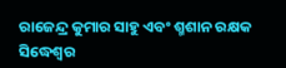ରାଜେନ୍ଦ୍ର କୁମାର ସାହୁ ଏବଂ ଶ୍ମଶାନ ରକ୍ଷକ ସିଦ୍ଧେଶ୍ୱର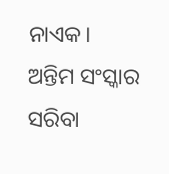ନାଏକ।
ଅନ୍ତିମ ସଂସ୍କାର ସରିବା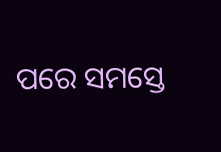ପରେ ସମସ୍ତେ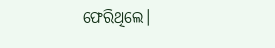ଫେରିଥିଲେ।